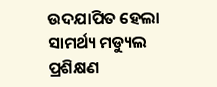ଉଦଯାପିତ ହେଲା ସାମର୍ଥ୍ୟ ମଡ୍ୟୁଲ ପ୍ରଶିକ୍ଷଣ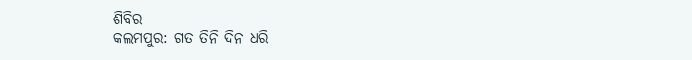ଶିବିର
କଲମପୁର: ଗତ ତିନି ଦିନ ଧରି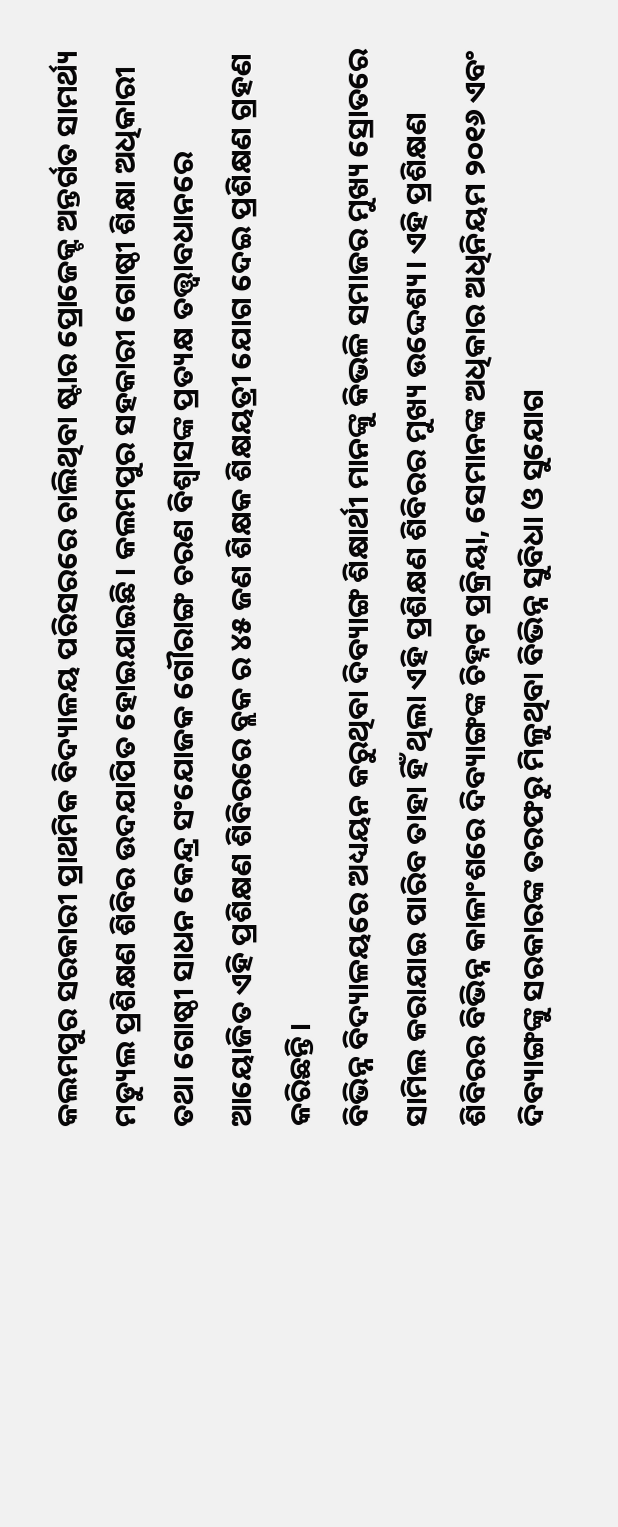କଲମପୁର ସରକାରୀ ପ୍ରାଥମିକ ବିଦ୍ୟାଳୟ ପରିସରରେ ଚାଲିଥିବା ଷ୍ଟାର ପ୍ରୋଜେକ୍ଟ ଅନ୍ତର୍ଗତ ସାମର୍ଥ୍ୟ ମଡ୍ୟୁଲ ପ୍ରଶିକ୍ଷଣ ଶିବିର ଉଦଯାପିତ ହୋଇଯାଇଛି। କଲମପୁର ସହକାରୀ ଗୋଷ୍ଠୀ ଶିକ୍ଷା ଅଧିକାରୀ ତଥା ଗୋଷ୍ଠୀ ସାଧନ କେନ୍ଦ୍ର ସଂଯୋଜକ ଗୌରାଙ୍ଗ ଚରଣ ବିଶ୍ବାସଙ୍କ ପ୍ରତ୍ୟକ୍ଷ ତତ୍ତ୍ବାବଧାନରେ ଆୟୋଜିତ ଏହି ପ୍ରଶିକ୍ଷଣ ଶିବିରରେ ବ୍ଲକ ର ୪୫ ଜଣ ଶିକ୍ଷକ ଶିକ୍ଷୟତ୍ରୀ ଯୋଗ ଦେଇ ପ୍ରଶିକ୍ଷଣ ଗ୍ରହଣ କରିଛନ୍ତି।
ବିଭିନ୍ନ ବିଦ୍ୟାଳୟରେ ଅଧ୍ୟୟନ କରୁଥିବା ଦିବ୍ୟାଙ୍ଗ ଶିକ୍ଷାର୍ଥୀ ମାନଙ୍କୁ କିଭଳି ସମାଜର ମୁଖ୍ୟ ସ୍ରୋତରେ ସାମିଲ କରାଯାଇ ପାରିବ ତାହା ହିଁ ଥିଲା ଏହି ପ୍ରଶିକ୍ଷଣ ଶିବିରର ମୁଖ୍ୟ ଉଦ୍ଦେଶ୍ୟ। ଏହି ପ୍ରଶିକ୍ଷଣ ଶିବିରର ବିଭିନ୍ନ କାଳାଂଶରେ ଦିବ୍ୟାଙ୍ଗଙ୍କ ଚିହ୍ନଟ ପ୍ରକ୍ରିୟା, ସେମାନଙ୍କ ଅଧିକାର ଅଧିନିୟମ ୨୦୧୬ ଏବଂ ଦିବ୍ୟାଙ୍ଗଙ୍କୁ ସରକାରଙ୍କ ତରଫରୁ ମିଳୁଥିବା ବିଭିନ୍ନ ସୁବିଧା ଓ ସୁଯୋଗ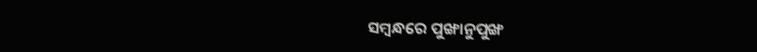ସମ୍ବନ୍ଧରେ ପୁଙ୍ଖାନୁପୁଙ୍ଖ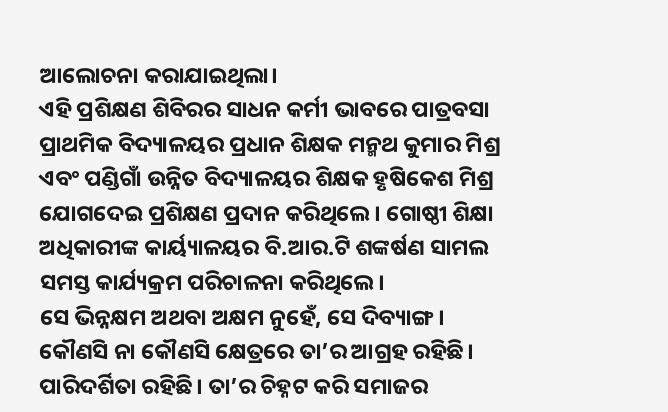ଆଲୋଚନା କରାଯାଇଥିଲା।
ଏହି ପ୍ରଶିକ୍ଷଣ ଶିବିରର ସାଧନ କର୍ମୀ ଭାବରେ ପାତ୍ରବସା ପ୍ରାଥମିକ ବିଦ୍ୟାଳୟର ପ୍ରଧାନ ଶିକ୍ଷକ ମନ୍ମଥ କୁମାର ମିଶ୍ର ଏବଂ ପଣ୍ଡିଗାଁ ଉନ୍ନିତ ବିଦ୍ୟାଳୟର ଶିକ୍ଷକ ହୃଷିକେଶ ମିଶ୍ର ଯୋଗଦେଇ ପ୍ରଶିକ୍ଷଣ ପ୍ରଦାନ କରିଥିଲେ। ଗୋଷ୍ଠୀ ଶିକ୍ଷା ଅଧିକାରୀଙ୍କ କାର୍ୟ୍ୟାଳୟର ବି.ଆର.ଟି ଶଙ୍କର୍ଷଣ ସାମଲ ସମସ୍ତ କାର୍ଯ୍ୟକ୍ରମ ପରିଚାଳନା କରିଥିଲେ।
ସେ ଭିନ୍ନକ୍ଷମ ଅଥବା ଅକ୍ଷମ ନୁହେଁ, ସେ ଦିବ୍ୟାଙ୍ଗ। କୌଣସି ନା କୌଣସି କ୍ଷେତ୍ରରେ ତା’ର ଆଗ୍ରହ ରହିଛି। ପାରିଦର୍ଶିତା ରହିଛି। ତା’ର ଚିହ୍ନଟ କରି ସମାଜର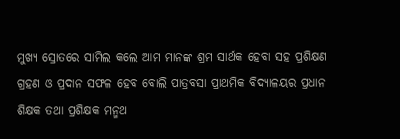ମୁଖ୍ୟ ସ୍ରୋତରେ ସାମିଲ କଲେ ଆମ ମାନଙ୍କ ଶ୍ରମ ସାର୍ଥକ ହେବା ସହ ପ୍ରଶିକ୍ଷଣ ଗ୍ରହଣ ଓ ପ୍ରଦାନ ସଫଳ ହେବ ବୋଲି ପାତ୍ରବସା ପ୍ରାଥମିକ ବିଦ୍ୟାଳୟର ପ୍ରଧାନ ଶିକ୍ଷକ ତଥା ପ୍ରଶିକ୍ଷକ ମନ୍ମଥ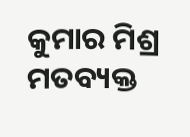କୁମାର ମିଶ୍ର ମତବ୍ୟକ୍ତ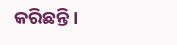କରିଛନ୍ତି।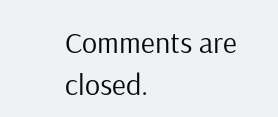Comments are closed.